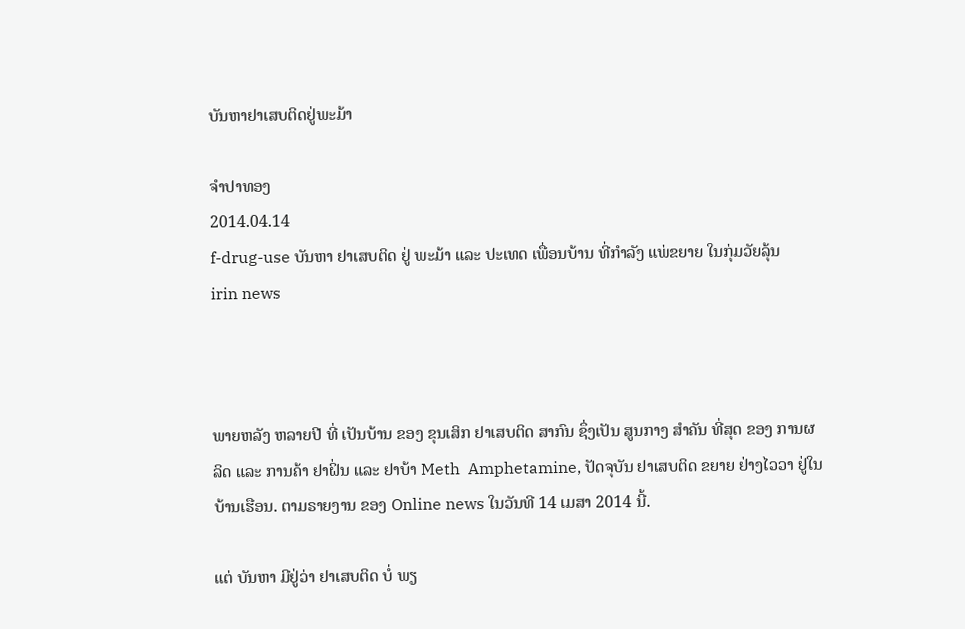ບັນຫາຢາເສບຕິດຢູ່ພະມ້າ

ຈໍາປາທອງ
2014.04.14
f-drug-use ບັນຫາ ຢາເສບຕິດ ຢູ່ ພະມ້າ ແລະ ປະເທດ ເພື່ອນບ້ານ ທີ່ກໍາລັງ ແພ່ຂຍາຍ ໃນກຸ່ມວັຍລຸ້ນ
irin news



ພາຍຫລັງ ຫລາຍປີ ທີ່ ເປັນບ້ານ ຂອງ ຂຸນເສິກ ຢາເສບຕິດ ສາກົນ ຊຶ່ງເປັນ ສູນກາງ ສໍາຄັນ ທີ່ສຸດ ຂອງ ການຜລິດ ແລະ ການຄ້າ ຢາຝິ່ນ ແລະ ຢາບ້າ Meth  Amphetamine, ປັດຈຸບັນ ຢາເສບຕິດ ຂຍາຍ ຢ່າງໄວວາ ຢູ່ໃນ ບ້ານເຮືອນ. ຕາມຣາຍງານ ຂອງ Online news ໃນວັນທີ 14 ເມສາ 2014 ນີ້.

ແຕ່ ບັນຫາ ມີຢູ່ວ່າ ຢາເສບຕິດ ບໍ່ ພຽ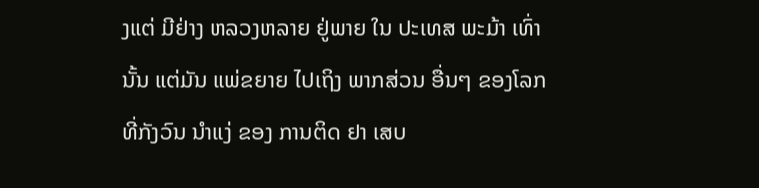ງແຕ່ ມີຢ່າງ ຫລວງຫລາຍ ຢູ່ພາຍ ໃນ ປະເທສ ພະມ້າ ເທົ່ານັ້ນ ແຕ່ມັນ ແພ່ຂຍາຍ ໄປເຖິງ ພາກສ່ວນ ອື່ນໆ ຂອງໂລກ ທີ່ກັງວົນ ນໍາແງ່ ຂອງ ການຕິດ ຢາ ເສບ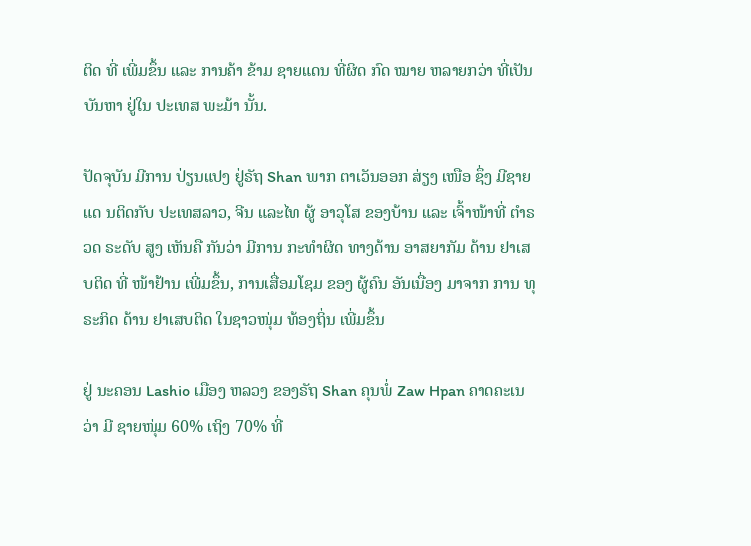ຕິດ ທີ່ ເພີ່ມຂຶ້ນ ແລະ ການຄ້າ ຂ້າມ ຊາຍແດນ ທີ່ຜິດ ກົດ ໝາຍ ຫລາຍກວ່າ ທີ່ເປັນ ບັນຫາ ຢູ່ໃນ ປະເທສ ພະມ້າ ນັ້ນ.

ປັດຈຸບັນ ມີການ ປ່ຽນແປງ ຢູ່ຣັຖ Shan ພາກ ຕາເວັນອອກ ສ່ຽງ ເໜືອ ຊຶ່ງ ມີຊາຍແດ ນຕິດກັບ ປະເທສລາວ, ຈີນ ແລະໄທ ຜູ້ ອາວຸໂສ ຂອງບ້ານ ແລະ ເຈົ້າໜ້າທີ່ ຕໍາຣວດ ຣະດັບ ສູງ ເຫັນຄື ກັນວ່າ ມີການ ກະທໍາຜິດ ທາງດ້ານ ອາສຍາກັມ ດ້ານ ຢາເສບຕິດ ທີ່ ໜ້າຢ້ານ ເພີ່ມຂຶ້ນ, ການເສື່ອມໂຊມ ຂອງ ຜູ້ຄົນ ອັນເນື່ອງ ມາຈາກ ການ ທຸຣະກິດ ດ້ານ ຢາເສບຕິດ ໃນຊາວໜຸ່ມ ທ້ອງຖິ່ນ ເພີ່ມຂຶ້ນ

ຢູ່ ນະຄອນ Lashio ເມືອງ ຫລວງ ຂອງຣັຖ Shan ຄຸນພໍ່ Zaw Hpan ຄາດຄະເນ ວ່າ ມີ ຊາຍໜຸ່ມ 60% ເຖິງ 70% ທີ່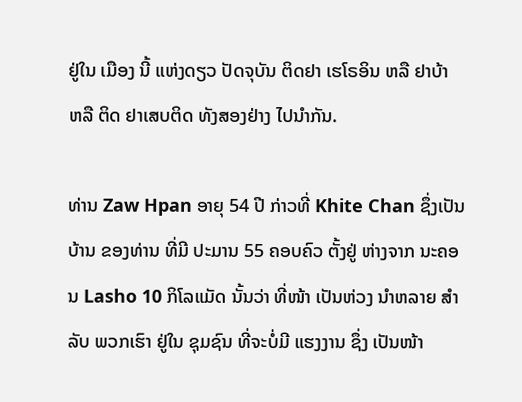ຢູ່ໃນ ເມືອງ ນີ້ ແຫ່ງດຽວ ປັດຈຸບັນ ຕິດຢາ ເຮໂຣອິນ ຫລື ຢາບ້າ ຫລື ຕິດ ຢາເສບຕິດ ທັງສອງຢ່າງ ໄປນໍາກັນ.

ທ່ານ Zaw Hpan ອາຍຸ 54 ປີ ກ່າວທີ່ Khite Chan ຊຶ່ງເປັນ ບ້ານ ຂອງທ່ານ ທີ່ມີ ປະມານ 55 ຄອບຄົວ ຕັ້ງຢູ່ ຫ່າງຈາກ ນະຄອນ Lasho 10 ກິໂລແມັດ ນັ້ນວ່າ ທີ່ໜ້າ ເປັນຫ່ວງ ນໍາຫລາຍ ສໍາລັບ ພວກເຮົາ ຢູ່ໃນ ຊຸມຊົນ ທີ່ຈະບໍ່ມີ ແຮງງານ ຊຶ່ງ ເປັນໜ້າ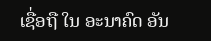ເຊື່ອຖື ໃນ ອະນາຄົດ ອັນ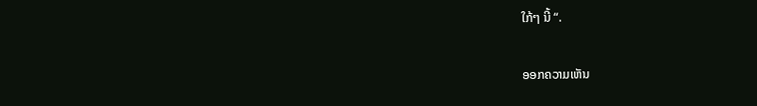ໃກ້ໆ ນີ້ “.

ອອກຄວາມເຫັນ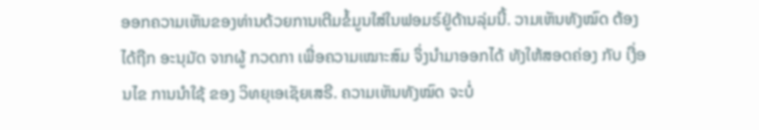ອອກຄວາມເຫັນຂອງທ່ານດ້ວຍການເຕີມຂໍ້ມູນໃສ່ໃນຟອມຣ໌ຢູ່ດ້ານລຸ່ມນີ້. ວາມເຫັນທັງໝົດ ຕ້ອງໄດ້ຖືກ ອະນຸມັດ ຈາກຜູ້ ກວດກາ ເພື່ອຄວາມເໝາະສົມ ຈຶ່ງນໍາມາອອກໄດ້ ທັງໃຫ້ສອດຄ່ອງ ກັບ ເງື່ອນໄຂ ການນຳໃຊ້ ຂອງ ວິທຍຸເອເຊັຍເສຣີ. ຄວາມເຫັນທັງໝົດ ຈະບໍ່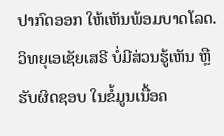ປາກົດອອກ ໃຫ້ເຫັນພ້ອມບາດໂລດ. ວິທຍຸເອເຊັຍເສຣີ ບໍ່ມີສ່ວນຮູ້ເຫັນ ຫຼືຮັບຜິດຊອບ ໃນຂໍ້ມູນເນື້ອຄ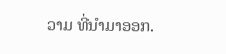ວາມ ທີ່ນໍາມາອອກ.